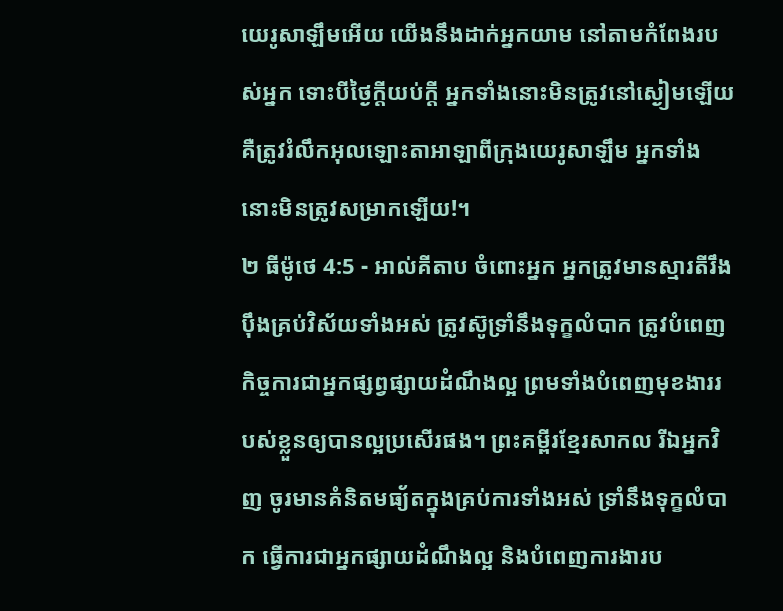យេរូសាឡឹមអើយ យើងនឹងដាក់អ្នកយាម នៅតាមកំពែងរបស់អ្នក ទោះបីថ្ងៃក្ដីយប់ក្ដី អ្នកទាំងនោះមិនត្រូវនៅស្ងៀមឡើយ គឺត្រូវរំលឹកអុលឡោះតាអាឡាពីក្រុងយេរូសាឡឹម អ្នកទាំងនោះមិនត្រូវសម្រាកឡើយ!។
២ ធីម៉ូថេ 4:5 - អាល់គីតាប ចំពោះអ្នក អ្នកត្រូវមានស្មារតីរឹងប៉ឹងគ្រប់វិស័យទាំងអស់ ត្រូវស៊ូទ្រាំនឹងទុក្ខលំបាក ត្រូវបំពេញកិច្ចការជាអ្នកផ្សព្វផ្សាយដំណឹងល្អ ព្រមទាំងបំពេញមុខងាររបស់ខ្លួនឲ្យបានល្អប្រសើរផង។ ព្រះគម្ពីរខ្មែរសាកល រីឯអ្នកវិញ ចូរមានគំនិតមធ្យ័តក្នុងគ្រប់ការទាំងអស់ ទ្រាំនឹងទុក្ខលំបាក ធ្វើការជាអ្នកផ្សាយដំណឹងល្អ និងបំពេញការងារប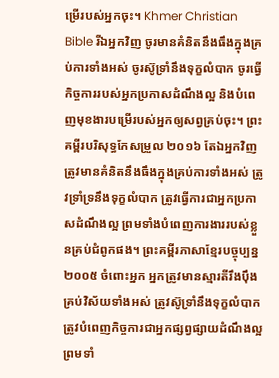ម្រើរបស់អ្នកចុះ។ Khmer Christian Bible រីឯអ្នកវិញ ចូរមានគំនិតនឹងធឹងក្នុងគ្រប់ការទាំងអស់ ចូរស៊ូទ្រាំនឹងទុក្ខលំបាក ចូរធ្វើកិច្ចការរបស់អ្នកប្រកាសដំណឹងល្អ និងបំពេញមុខងារបម្រើរបស់អ្នកឲ្យសព្វគ្រប់ចុះ។ ព្រះគម្ពីរបរិសុទ្ធកែសម្រួល ២០១៦ តែឯអ្នកវិញ ត្រូវមានគំនិតនឹងធឹងក្នុងគ្រប់ការទាំងអស់ ត្រូវទ្រាំទ្រនឹងទុក្ខលំបាក ត្រូវធ្វើការជាអ្នកប្រកាសដំណឹងល្អ ព្រមទាំងបំពេញការងាររបស់ខ្លួនគ្រប់ជំពូកផង។ ព្រះគម្ពីរភាសាខ្មែរបច្ចុប្បន្ន ២០០៥ ចំពោះអ្នក អ្នកត្រូវមានស្មារតីរឹងប៉ឹងគ្រប់វិស័យទាំងអស់ ត្រូវស៊ូទ្រាំនឹងទុក្ខលំបាក ត្រូវបំពេញកិច្ចការជាអ្នកផ្សព្វផ្សាយដំណឹងល្អ ព្រមទាំ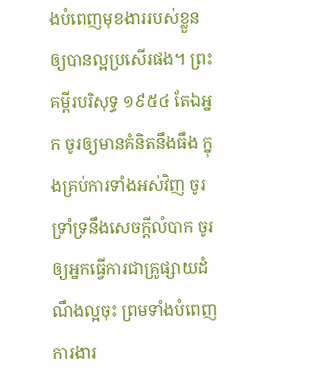ងបំពេញមុខងាររបស់ខ្លួនឲ្យបានល្អប្រសើរផង។ ព្រះគម្ពីរបរិសុទ្ធ ១៩៥៤ តែឯអ្នក ចូរឲ្យមានគំនិតនឹងធឹង ក្នុងគ្រប់ការទាំងអស់វិញ ចូរទ្រាំទ្រនឹងសេចក្ដីលំបាក ចូរឲ្យអ្នកធ្វើការជាគ្រូផ្សាយដំណឹងល្អចុះ ព្រមទាំងបំពេញការងារ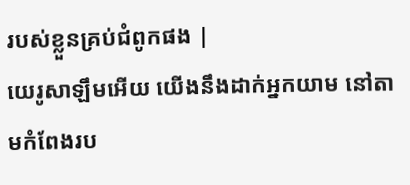របស់ខ្លួនគ្រប់ជំពូកផង |
យេរូសាឡឹមអើយ យើងនឹងដាក់អ្នកយាម នៅតាមកំពែងរប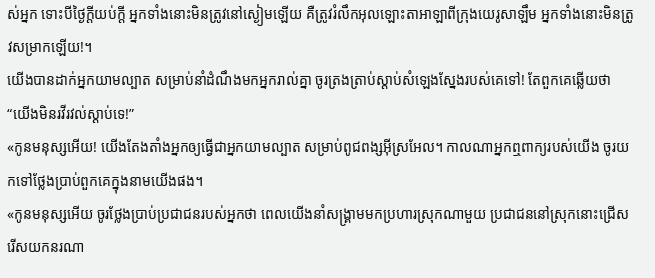ស់អ្នក ទោះបីថ្ងៃក្ដីយប់ក្ដី អ្នកទាំងនោះមិនត្រូវនៅស្ងៀមឡើយ គឺត្រូវរំលឹកអុលឡោះតាអាឡាពីក្រុងយេរូសាឡឹម អ្នកទាំងនោះមិនត្រូវសម្រាកឡើយ!។
យើងបានដាក់អ្នកយាមល្បាត សម្រាប់នាំដំណឹងមកអ្នករាល់គ្នា ចូរត្រងត្រាប់ស្ដាប់សំឡេងស្នែងរបស់គេទៅ! តែពួកគេឆ្លើយថា “យើងមិនរវីរវល់ស្ដាប់ទេ!”
«កូនមនុស្សអើយ! យើងតែងតាំងអ្នកឲ្យធ្វើជាអ្នកយាមល្បាត សម្រាប់ពូជពង្សអ៊ីស្រអែល។ កាលណាអ្នកឮពាក្យរបស់យើង ចូរយកទៅថ្លែងប្រាប់ពួកគេក្នុងនាមយើងផង។
«កូនមនុស្សអើយ ចូរថ្លែងប្រាប់ប្រជាជនរបស់អ្នកថា ពេលយើងនាំសង្គ្រាមមកប្រហារស្រុកណាមួយ ប្រជាជននៅស្រុកនោះជ្រើសរើសយកនរណា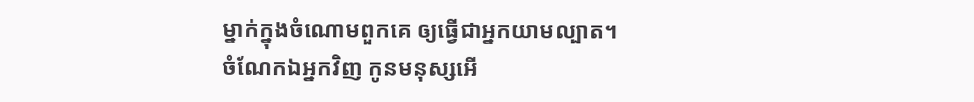ម្នាក់ក្នុងចំណោមពួកគេ ឲ្យធ្វើជាអ្នកយាមល្បាត។
ចំណែកឯអ្នកវិញ កូនមនុស្សអើ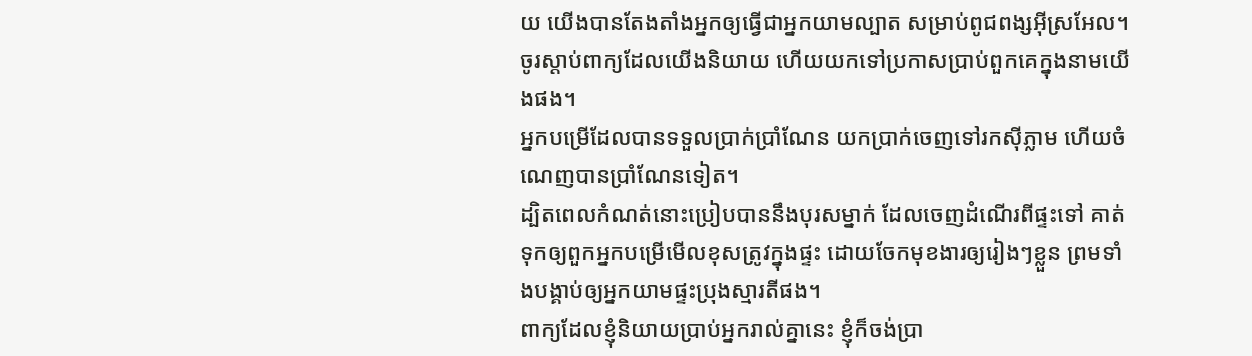យ យើងបានតែងតាំងអ្នកឲ្យធ្វើជាអ្នកយាមល្បាត សម្រាប់ពូជពង្សអ៊ីស្រអែល។ ចូរស្ដាប់ពាក្យដែលយើងនិយាយ ហើយយកទៅប្រកាសប្រាប់ពួកគេក្នុងនាមយើងផង។
អ្នកបម្រើដែលបានទទួលប្រាក់ប្រាំណែន យកប្រាក់ចេញទៅរកស៊ីភ្លាម ហើយចំណេញបានប្រាំណែនទៀត។
ដ្បិតពេលកំណត់នោះប្រៀបបាននឹងបុរសម្នាក់ ដែលចេញដំណើរពីផ្ទះទៅ គាត់ទុកឲ្យពួកអ្នកបម្រើមើលខុសត្រូវក្នុងផ្ទះ ដោយចែកមុខងារឲ្យរៀងៗខ្លួន ព្រមទាំងបង្គាប់ឲ្យអ្នកយាមផ្ទះប្រុងស្មារតីផង។
ពាក្យដែលខ្ញុំនិយាយប្រាប់អ្នករាល់គ្នានេះ ខ្ញុំក៏ចង់ប្រា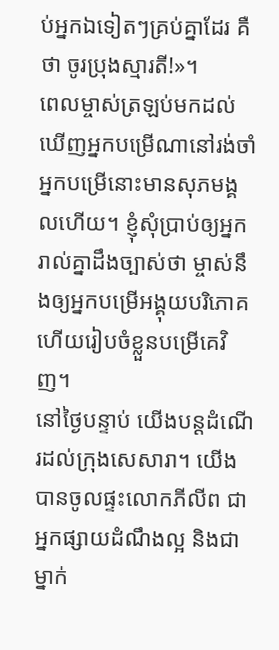ប់អ្នកឯទៀតៗគ្រប់គ្នាដែរ គឺថា ចូរប្រុងស្មារតី!»។
ពេលម្ចាស់ត្រឡប់មកដល់ ឃើញអ្នកបម្រើណានៅរង់ចាំ អ្នកបម្រើនោះមានសុភមង្គលហើយ។ ខ្ញុំសុំប្រាប់ឲ្យអ្នករាល់គ្នាដឹងច្បាស់ថា ម្ចាស់នឹងឲ្យអ្នកបម្រើអង្គុយបរិភោគ ហើយរៀបចំខ្លួនបម្រើគេវិញ។
នៅថ្ងៃបន្ទាប់ យើងបន្ដដំណើរដល់ក្រុងសេសារា។ យើងបានចូលផ្ទះលោកភីលីព ជាអ្នកផ្សាយដំណឹងល្អ និងជាម្នាក់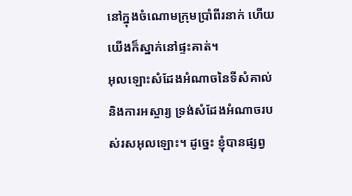នៅក្នុងចំណោមក្រុមប្រាំពីរនាក់ ហើយយើងក៏ស្នាក់នៅផ្ទះគាត់។
អុលឡោះសំដែងអំណាចនៃទីសំគាល់ និងការអស្ចារ្យ ទ្រង់សំដែងអំណាចរបស់រសអុលឡោះ។ ដូច្នេះ ខ្ញុំបានផ្សព្វ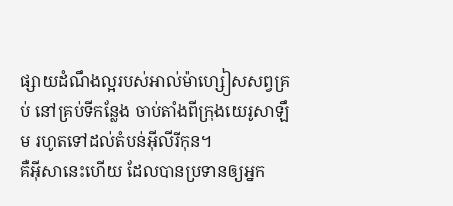ផ្សាយដំណឹងល្អរបស់អាល់ម៉ាហ្សៀសសព្វគ្រប់ នៅគ្រប់ទីកន្លែង ចាប់តាំងពីក្រុងយេរូសាឡឹម រហូតទៅដល់តំបន់អ៊ីលីរីកុន។
គឺអ៊ីសានេះហើយ ដែលបានប្រទានឲ្យអ្នក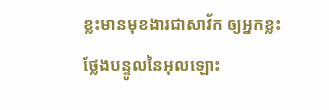ខ្លះមានមុខងារជាសាវ័ក ឲ្យអ្នកខ្លះថ្លែងបន្ទូលនៃអុលឡោះ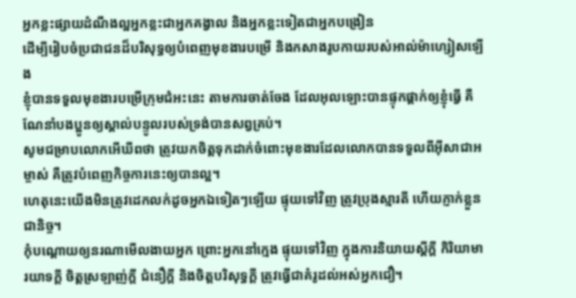អ្នកខ្លះផ្សាយដំណឹងល្អអ្នកខ្លះជាអ្នកគង្វាល និងអ្នកខ្លះទៀតជាអ្នកបង្រៀន
ដើម្បីរៀបចំប្រជាជនដ៏បរិសុទ្ធឲ្យបំពេញមុខងារបម្រើ និងកសាងរូបកាយរបស់អាល់ម៉ាហ្សៀសឡើង
ខ្ញុំបានទទួលមុខងារបម្រើក្រុមជំអះនេះ តាមការចាត់ចែង ដែលអុលឡោះបានផ្ទុកផ្ដាក់ឲ្យខ្ញុំធ្វើ គឺណែនាំបងប្អូនឲ្យស្គាល់បន្ទូលរបស់ទ្រង់បានសព្វគ្រប់។
សូមជម្រាបលោកអើឃីពថា ត្រូវយកចិត្ដទុកដាក់ចំពោះមុខងារដែលលោកបានទទួលពីអ៊ីសាជាអម្ចាស់ គឺត្រូវបំពេញកិច្ចការនេះឲ្យបានល្អ។
ហេតុនេះយើងមិនត្រូវដេកលក់ដូចអ្នកឯទៀតៗឡើយ ផ្ទុយទៅវិញ ត្រូវប្រុងស្មារតី ហើយភ្ញាក់ខ្លួនជានិច្ច។
កុំបណ្ដោយឲ្យនរណាមើលងាយអ្នក ព្រោះអ្នកនៅក្មេង ផ្ទុយទៅវិញ ក្នុងការនិយាយស្ដីក្ដី កិរិយាមារយាទក្ដី ចិត្ដស្រឡាញ់ក្ដី ជំនឿក្ដី និងចិត្ដបរិសុទ្ធក្ដី ត្រូវធ្វើជាគំរូដល់អស់អ្នកជឿ។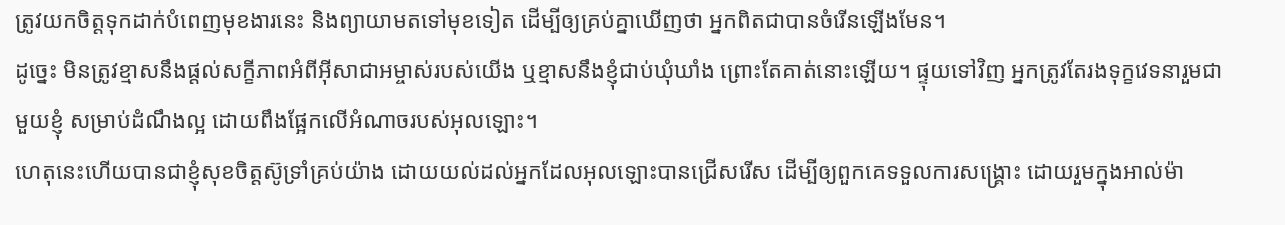ត្រូវយកចិត្ដទុកដាក់បំពេញមុខងារនេះ និងព្យាយាមតទៅមុខទៀត ដើម្បីឲ្យគ្រប់គ្នាឃើញថា អ្នកពិតជាបានចំរើនឡើងមែន។
ដូច្នេះ មិនត្រូវខ្មាសនឹងផ្ដល់សក្ខីភាពអំពីអ៊ីសាជាអម្ចាស់របស់យើង ឬខ្មាសនឹងខ្ញុំជាប់ឃុំឃាំង ព្រោះតែគាត់នោះឡើយ។ ផ្ទុយទៅវិញ អ្នកត្រូវតែរងទុក្ខវេទនារួមជាមួយខ្ញុំ សម្រាប់ដំណឹងល្អ ដោយពឹងផ្អែកលើអំណាចរបស់អុលឡោះ។
ហេតុនេះហើយបានជាខ្ញុំសុខចិត្ដស៊ូទ្រាំគ្រប់យ៉ាង ដោយយល់ដល់អ្នកដែលអុលឡោះបានជ្រើសរើស ដើម្បីឲ្យពួកគេទទួលការសង្គ្រោះ ដោយរួមក្នុងអាល់ម៉ា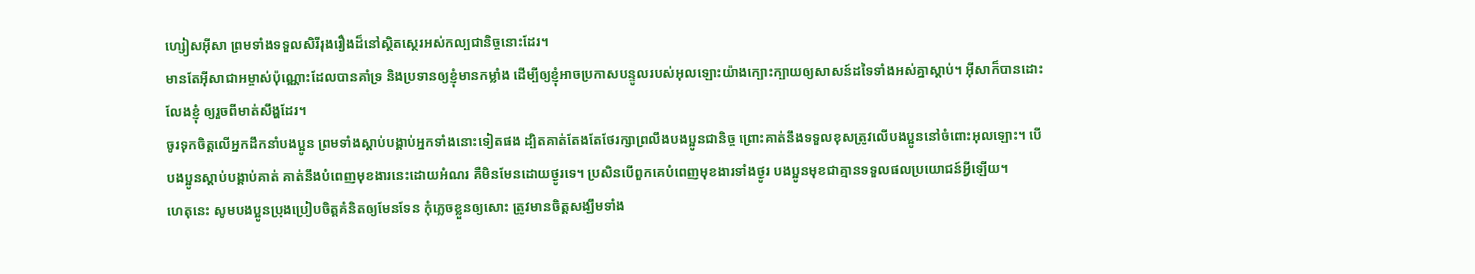ហ្សៀសអ៊ីសា ព្រមទាំងទទួលសិរីរុងរឿងដ៏នៅស្ថិតស្ថេរអស់កល្បជានិច្ចនោះដែរ។
មានតែអ៊ីសាជាអម្ចាស់ប៉ុណ្ណោះដែលបានគាំទ្រ និងប្រទានឲ្យខ្ញុំមានកម្លាំង ដើម្បីឲ្យខ្ញុំអាចប្រកាសបន្ទូលរបស់អុលឡោះយ៉ាងក្បោះក្បាយឲ្យសាសន៍ដទៃទាំងអស់គ្នាស្ដាប់។ អ៊ីសាក៏បានដោះលែងខ្ញុំ ឲ្យរួចពីមាត់សឹង្ហដែរ។
ចូរទុកចិត្ដលើអ្នកដឹកនាំបងប្អូន ព្រមទាំងស្ដាប់បង្គាប់អ្នកទាំងនោះទៀតផង ដ្បិតគាត់តែងតែថែរក្សាព្រលឹងបងប្អូនជានិច្ច ព្រោះគាត់នឹងទទួលខុសត្រូវលើបងប្អូននៅចំពោះអុលឡោះ។ បើបងប្អូនស្ដាប់បង្គាប់គាត់ គាត់នឹងបំពេញមុខងារនេះដោយអំណរ គឺមិនមែនដោយថ្ងូរទេ។ ប្រសិនបើពួកគេបំពេញមុខងារទាំងថ្ងូរ បងប្អូនមុខជាគ្មានទទួលផលប្រយោជន៍អ្វីឡើយ។
ហេតុនេះ សូមបងប្អូនប្រុងប្រៀបចិត្ដគំនិតឲ្យមែនទែន កុំភ្លេចខ្លួនឲ្យសោះ ត្រូវមានចិត្ដសង្ឃឹមទាំង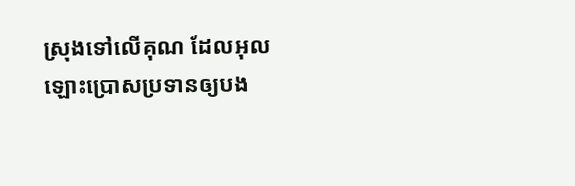ស្រុងទៅលើគុណ ដែលអុលឡោះប្រោសប្រទានឲ្យបង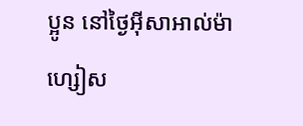ប្អូន នៅថ្ងៃអ៊ីសាអាល់ម៉ាហ្សៀស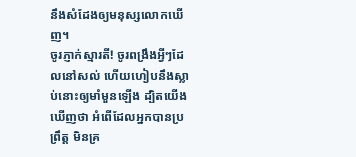នឹងសំដែងឲ្យមនុស្សលោកឃើញ។
ចូរភ្ញាក់ស្មារតី! ចូរពង្រឹងអ្វីៗដែលនៅសល់ ហើយហៀបនឹងស្លាប់នោះឲ្យមាំមួនឡើង ដ្បិតយើងឃើញថា អំពើដែលអ្នកបានប្រព្រឹត្ដ មិនគ្រ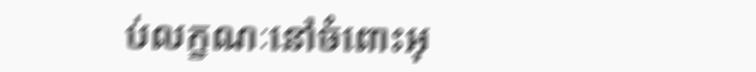ប់លក្ខណៈនៅចំពោះអុ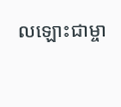លឡោះជាម្ចា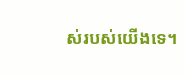ស់របស់យើងទេ។